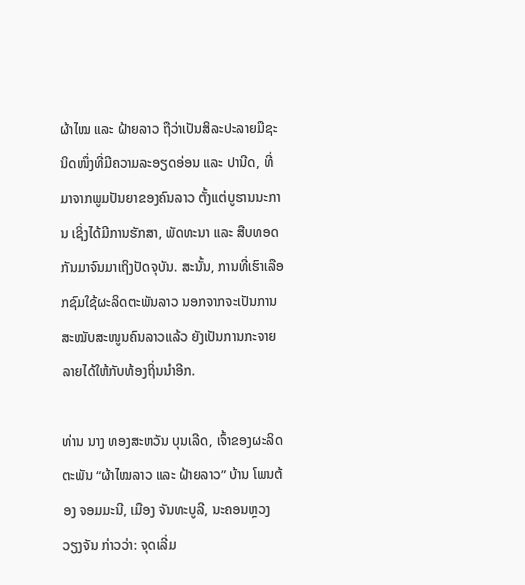ຜ້າໄໝ ແລະ ຝ້າຍລາວ ຖືວ່າເປັນສິລະປະລາຍມືຊະນິດໜຶ່ງທີ່ມີຄວາມລະອຽດອ່ອນ ແລະ ປານີດ, ທີ່ມາຈາກພູມປັນຍາຂອງຄົນລາວ ຕັ້ງແຕ່ບູຮານນະການ ເຊິ່ງໄດ້ມີການຮັກສາ, ພັດທະນາ ແລະ ສືບທອດກັນມາຈົນມາເຖິງປັດຈຸບັນ. ສະນັ້ນ, ການທີ່ເຮົາເລືອກຊົມໃຊ້ຜະລິດຕະພັນລາວ ນອກຈາກຈະເປັນການສະໝັບສະໜູນຄົນລາວແລ້ວ ຍັງເປັນການກະຈາຍລາຍໄດ້ໃຫ້ກັບທ້ອງຖິ່ນນຳອີກ.

ທ່ານ ນາງ ທອງສະຫວັນ ບຸນເລີດ, ເຈົ້າຂອງຜະລິດຕະພັນ “ຜ້າໄໝລາວ ແລະ ຝ້າຍລາວ” ບ້ານ ໂພນຕ້ອງ ຈອມມະນີ, ເມືອງ ຈັນທະບູລີ, ນະຄອນຫຼວງ ວຽງຈັນ ກ່າວວ່າ: ຈຸດເລີ່ມ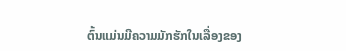ຕົ້ນແມ່ນມີຄວາມມັກຮັກໃນເລື່ອງຂອງ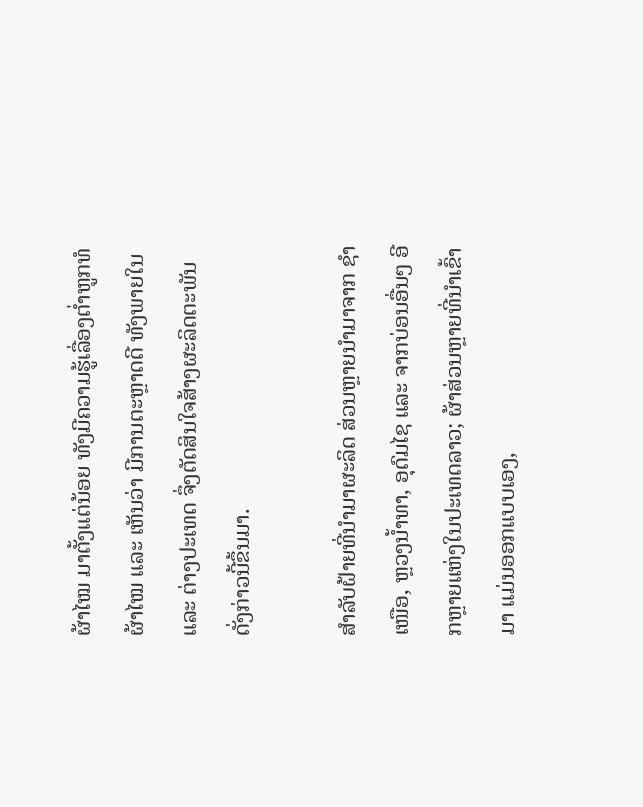ຜ້າໄໝ ມາຕັ້ງແຕ່ນ້ອຍ ທັງມີຄວາມຮູ້ເລື່ອງຕໍ່າຫູກທໍຜ້າໄໝ ແລະ ເຫັນວ່າ ມີການຕະຫຼາດດີ ທັງພາຍໃນ ແລະ ຕ່າງປະເທດ ຈຶ່ງຕັດສິນໃຈສ້າງຜະລິດຕະພັນດັ່ງກ່າວນີ້ຂຶ້ນມາ.

ສຳລັບຝ້າຍທີ່ນໍາມາຜະລິດ ສ່ວນຫຼາຍນໍາມາຈາກ ຊໍາເໜືອ, ຫຼວງນ້ຳທາ, ອຸດົມໄຊ ແລະ ຈາກບ່ອນອື່ນໆ ອີກຫຼາຍແຫ່ງໃນປະເທດລາວ; ຜ້າສ່ວນຫຼາຍທີ່ນຳເຂົ້າມາ ແມ່ນອອກແບບເອງ,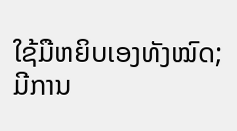ໃຊ້ມືຫຍິບເອງທັງໝົດ; ມີການ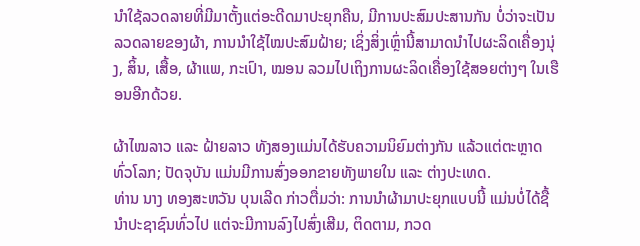ນໍາໃຊ້ລວດລາຍທີ່ມີມາຕັ້ງແຕ່ອະດີດມາປະຍຸກຄືນ, ມີການປະສົມປະສານກັນ ບໍ່ວ່າຈະເປັນລວດລາຍຂອງຜ້າ, ການນໍາໃຊ້ໄໝປະສົມຝ້າຍ; ເຊິ່ງສິ່ງເຫຼົ່ານີ້ສາມາດນໍາໄປຜະລິດເຄື່ອງນຸ່ງ, ສິ້ນ, ເສື້ອ, ຜ້າແພ, ກະເປົາ, ໝອນ ລວມໄປເຖິງການຜະລິດເຄື່ອງໃຊ້ສອຍຕ່າງໆ ໃນເຮືອນອີກດ້ວຍ.

ຜ້າໄໝລາວ ແລະ ຝ້າຍລາວ ທັງສອງແມ່ນໄດ້ຮັບຄວາມນິຍົມຕ່າງກັນ ແລ້ວແຕ່ຕະຫຼາດທົ່ວໂລກ; ປັດຈຸບັນ ແມ່ນມີການສົ່ງອອກຂາຍທັງພາຍໃນ ແລະ ຕ່າງປະເທດ.
ທ່ານ ນາງ ທອງສະຫວັນ ບຸນເລີດ ກ່າວຕື່ມວ່າ: ການນໍາຜ້າມາປະຍຸກແບບນີ້ ແມ່ນບໍ່ໄດ້ຊື້ນໍາປະຊາຊົນທົ່ວໄປ ແຕ່ຈະມີການລົງໄປສົ່ງເສີມ, ຕິດຕາມ, ກວດ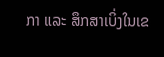ກາ ແລະ ສຶກສາເບິ່ງໃນເຂ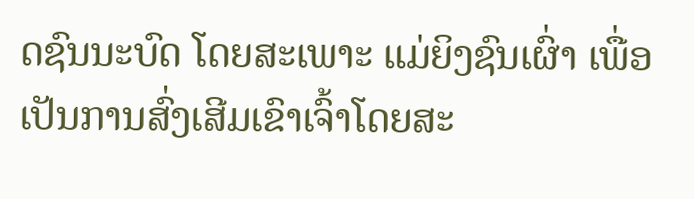ດຊົນນະບົດ ໂດຍສະເພາະ ແມ່ຍິງຊົນເຜົ່າ ເພື່ອເປັນການສົ່ງເສີມເຂົາເຈົ້າໂດຍສະ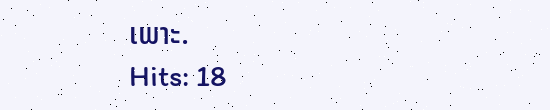ເພາະ.
Hits: 18